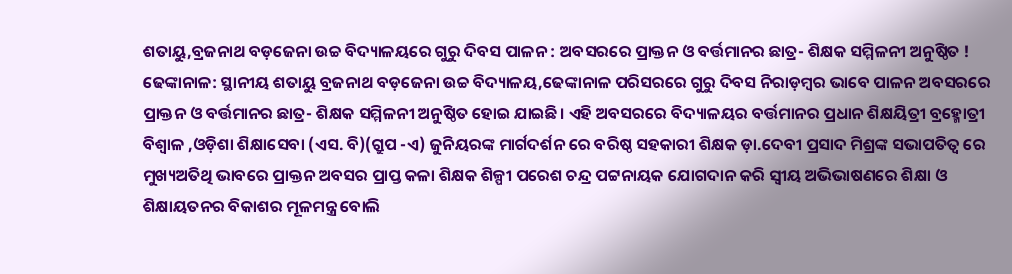ଶତାୟୁ,ବ୍ରଜନାଥ ବଡ଼ଜେନା ଉଚ୍ଚ ବିଦ୍ୟାଳୟରେ ଗୁରୁ ଦିବସ ପାଳନ : ଅବସରରେ ପ୍ରାକ୍ତନ ଓ ବର୍ତ୍ତମାନର ଛାତ୍ର- ଶିକ୍ଷକ ସମ୍ମିଳନୀ ଅନୁଷ୍ଠିତ !
ଢେଙ୍କାନାଳ: ସ୍ଥାନୀୟ ଶତାୟୁ ବ୍ରଜନାଥ ବଡ଼ଜେନା ଉଚ୍ଚ ବିଦ୍ୟାଳୟ,ଢେଙ୍କାନାଳ ପରିସରରେ ଗୁରୁ ଦିବସ ନିରାଡ଼ମ୍ବର ଭାବେ ପାଳନ ଅବସରରେ ପ୍ରାକ୍ତନ ଓ ବର୍ତ୍ତମାନର ଛାତ୍ର- ଶିକ୍ଷକ ସମ୍ମିଳନୀ ଅନୁଷ୍ଠିତ ହୋଇ ଯାଇଛି। ଏହି ଅବସରରେ ବିଦ୍ୟାଳୟର ବର୍ତ୍ତମାନର ପ୍ରଧାନ ଶିକ୍ଷୟିତ୍ରୀ ବ୍ରହ୍ମୋତ୍ରୀ ବିଶ୍ୱାଳ ,ଓଡ଼ିଶା ଶିକ୍ଷାସେବା (ଏସ. ବି)(ଗ୍ରୁପ -ଏ) ଜୁନିୟରଙ୍କ ମାର୍ଗଦର୍ଶନ ରେ ବରିଷ୍ଠ ସହକାରୀ ଶିକ୍ଷକ ଡ଼ା.ଦେବୀ ପ୍ରସାଦ ମିଶ୍ରଙ୍କ ସଭାପତିତ୍ବ ରେ ମୁଖ୍ୟଅତିଥି ଭାବରେ ପ୍ରାକ୍ତନ ଅବସର ପ୍ରାପ୍ତ କଳା ଶିକ୍ଷକ ଶିଳ୍ପୀ ପରେଶ ଚନ୍ଦ୍ର ପଟ୍ଟନାୟକ ଯୋଗଦାନ କରି ସ୍ଵୀୟ ଅଭିଭାଷଣରେ ଶିକ୍ଷା ଓ ଶିକ୍ଷାୟତନର ବିକାଶର ମୂଳମନ୍ତ୍ର ବୋଲି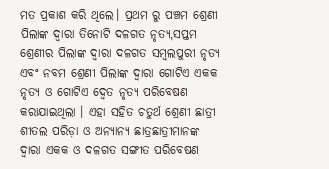ମତ ପ୍ରକାଶ କରି ଥିଲେ। ପ୍ରଥମ ରୁ ପଞ୍ଚମ ଶ୍ରେଣୀ ପିଲାଙ୍କ ଦ୍ଵାରା ତିନୋଟି ଦଳଗତ ନୃତ୍ୟ,ସପ୍ତମ ଶ୍ରେଣୀର ପିଲାଙ୍କ ଦ୍ଵାରା ଦଳଗତ ସମ୍ବଲପୁରୀ ନୃତ୍ୟ ଏବଂ ନବମ ଶ୍ରେଣୀ ପିଲାଙ୍କ ଦ୍ଵାରା ଗୋଟିଏ ଏକକ ନୃତ୍ୟ ଓ ଗୋଟିଏ ଦ୍ୱେତ ନୃତ୍ୟ ପରିବେଷଣ କରାଯାଇଥିଲା । ଏହା ସହିତ ଚତୁର୍ଥ ଶ୍ରେଣୀ ଛାତ୍ରୀ ଶୀତଲ ପରିଡ଼ା ଓ ଅନ୍ୟାନ୍ୟ ଛାତ୍ରଛାତ୍ରୀମାନଙ୍କ ଦ୍ଵାରା ଏକକ ଓ ଦଳଗତ ସଙ୍ଗୀତ ପରିବେଷଣ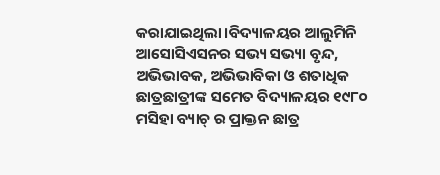କରାଯାଇଥିଲା।ବିଦ୍ୟାଳୟର ଆଲୁମିନି ଆସୋସିଏସନର ସଭ୍ୟ ସଭ୍ୟା ବୃନ୍ଦ, ଅଭିଭାବକ, ଅଭିଭାବିକା ଓ ଶତାଧିକ ଛାତ୍ରଛାତ୍ରୀଙ୍କ ସମେତ ବିଦ୍ୟାଳୟର ୧୯୮୦ ମସିହା ବ୍ୟାଚ୍ ର ପ୍ରାକ୍ତନ ଛାତ୍ର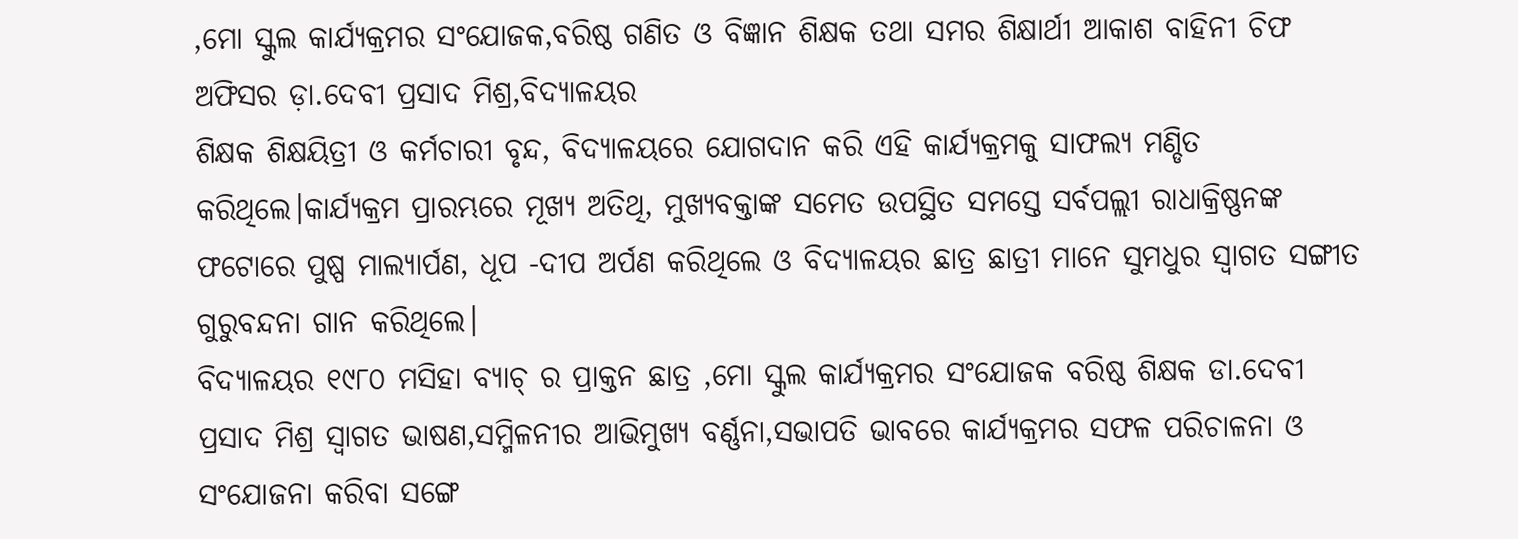,ମୋ ସ୍କୁଲ କାର୍ଯ୍ୟକ୍ରମର ସଂଯୋଜକ,ବରିଷ୍ଠ ଗଣିତ ଓ ବିଜ୍ଞାନ ଶିକ୍ଷକ ତଥା ସମର ଶିକ୍ଷାର୍ଥୀ ଆକାଶ ବାହିନୀ ଚିଫ ଅଫିସର ଡ଼ା.ଦେବୀ ପ୍ରସାଦ ମିଶ୍ର,ବିଦ୍ୟାଳୟର
ଶିକ୍ଷକ ଶିକ୍ଷୟିତ୍ରୀ ଓ କର୍ମଚାରୀ ବୃନ୍ଦ, ବିଦ୍ୟାଳୟରେ ଯୋଗଦାନ କରି ଏହି କାର୍ଯ୍ୟକ୍ରମକୁ ସାଫଲ୍ୟ ମଣ୍ଡିତ କରିଥିଲେ।କାର୍ଯ୍ୟକ୍ରମ ପ୍ରାରମ୍ଭରେ ମୂଖ୍ୟ ଅତିଥି, ମୁଖ୍ୟବକ୍ତାଙ୍କ ସମେତ ଉପସ୍ଥିତ ସମସ୍ତେ ସର୍ବପଲ୍ଲୀ ରାଧାକ୍ରିଷ୍ଣନଙ୍କ ଫଟୋରେ ପୁଷ୍ପ ମାଲ୍ୟାର୍ପଣ, ଧୂପ -ଦୀପ ଅର୍ପଣ କରିଥିଲେ ଓ ବିଦ୍ୟାଳୟର ଛାତ୍ର ଛାତ୍ରୀ ମାନେ ସୁମଧୁର ସ୍ବାଗତ ସଙ୍ଗୀତ ଗୁରୁବନ୍ଦନା ଗାନ କରିଥିଲେ।
ବିଦ୍ୟାଳୟର ୧୯୮୦ ମସିହା ବ୍ୟାଚ୍ ର ପ୍ରାକ୍ତନ ଛାତ୍ର ,ମୋ ସ୍କୁଲ କାର୍ଯ୍ୟକ୍ରମର ସଂଯୋଜକ ବରିଷ୍ଠ ଶିକ୍ଷକ ଡା.ଦେବୀ ପ୍ରସାଦ ମିଶ୍ର ସ୍ୱାଗତ ଭାଷଣ,ସମ୍ମିଳନୀର ଆଭିମୁଖ୍ୟ ବର୍ଣ୍ଣନା,ସଭାପତି ଭାବରେ କାର୍ଯ୍ୟକ୍ରମର ସଫଳ ପରିଚାଳନା ଓ ସଂଯୋଜନା କରିବା ସଙ୍ଗେ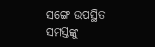ସଙ୍ଗେ ଉପସ୍ଥିତ ସମସ୍ତଙ୍କୁ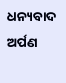ଧନ୍ୟବାଦ ଅର୍ପଣ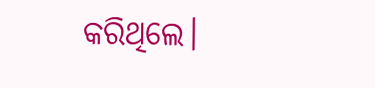କରିଥିଲେ।